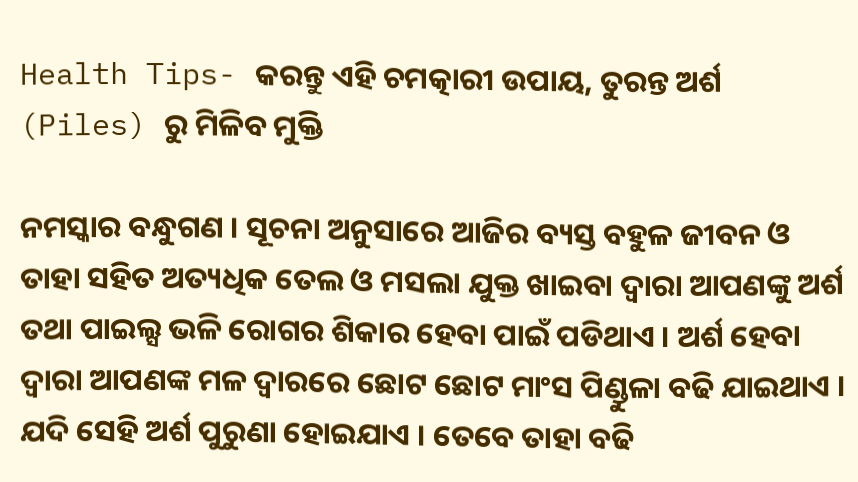Health Tips- କରନ୍ତୁ ଏହି ଚମତ୍କାରୀ ଉପାୟ, ତୁରନ୍ତ ଅର୍ଶ (Piles) ରୁ ମିଳିବ ମୁକ୍ତି

ନମସ୍କାର ବନ୍ଧୁଗଣ । ସୂଚନା ଅନୁସାରେ ଆଜିର ବ୍ୟସ୍ତ ବହୁଳ ଜୀବନ ଓ ତାହା ସହିତ ଅତ୍ୟଧିକ ତେଲ ଓ ମସଲା ଯୁକ୍ତ ଖାଇବା ଦ୍ଵାରା ଆପଣଙ୍କୁ ଅର୍ଶ ତଥା ପାଇଲ୍ସ ଭଳି ରୋଗର ଶିକାର ହେବା ପାଇଁ ପଡିଥାଏ । ଅର୍ଶ ହେବା ଦ୍ଵାରା ଆପଣଙ୍କ ମଳ ଦ୍ଵାରରେ ଛୋଟ ଛୋଟ ମାଂସ ପିଣ୍ଡୁଳା ବଢି ଯାଇଥାଏ । ଯଦି ସେହି ଅର୍ଶ ପୁରୁଣା ହୋଇଯାଏ । ତେବେ ତାହା ବଢି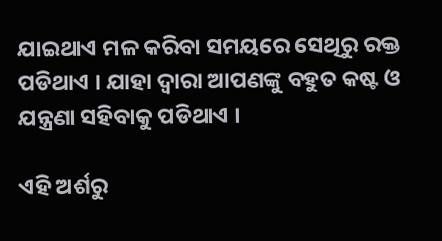ଯାଇଥାଏ ମଳ କରିବା ସମୟରେ ସେଥିରୁ ରକ୍ତ ପଡିଥାଏ । ଯାହା ଦ୍ଵାରା ଆପଣଙ୍କୁ ବହୁତ କଷ୍ଟ ଓ ଯନ୍ତ୍ରଣା ସହିବାକୁ ପଡିଥାଏ ।

ଏହି ଅର୍ଶରୁ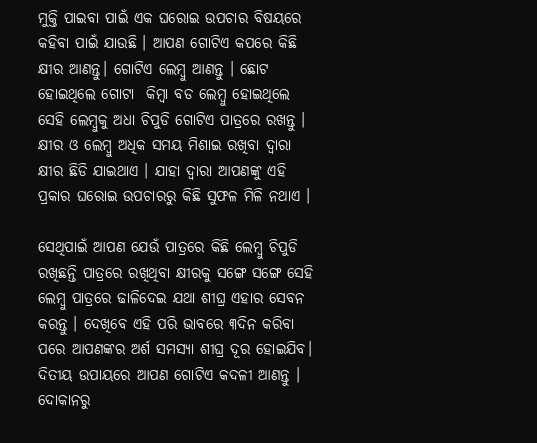ମୁକ୍ତି ପାଇବା ପାଇଁ ଏକ ଘରୋଇ ଉପଚାର ବିଷୟରେ କହିବା ପାଇଁ ଯାଉଛି । ଆପଣ ଗୋଟିଏ କପରେ କିଛି କ୍ଷୀର ଆଣନ୍ତୁ। ଗୋଟିଏ ଲେମ୍ବୁ ଆଣନ୍ତୁ । ଛୋଟ ହୋଇଥିଲେ ଗୋଟା  କିମ୍ବା ବଡ ଲେମ୍ବୁ ହୋଇଥିଲେ ସେହି ଲେମ୍ବୁକୁ ଅଧା ଚିପୁଡି ଗୋଟିଏ ପାତ୍ରରେ ରଖନ୍ତୁ । କ୍ଷୀର ଓ ଲେମ୍ବୁ ଅଧିକ ସମୟ ମିଶାଇ ରଖିବା ଦ୍ଵାରା କ୍ଷୀର ଛିଡି ଯାଇଥାଏ । ଯାହା ଦ୍ଵାରା ଆପଣଙ୍କୁ ଏହି ପ୍ରକାର ଘରୋଇ ଉପଚାରରୁ କିଛି ସୁଫଳ ମିଳି ନଥାଏ ।

ସେଥିପାଇଁ ଆପଣ ଯେଉଁ ପାତ୍ରରେ କିଛି ଲେମ୍ବୁ ଚିପୁଡି ରଖିଛନ୍ତି ପାତ୍ରରେ ରଖିଥିବା କ୍ଷୀରକୁ ସଙ୍ଗେ ସଙ୍ଗେ ସେହି ଲେମ୍ବୁ ପାତ୍ରରେ ଢାଳିଦେଇ ଯଥା ଶୀଘ୍ର ଏହାର ସେବନ କରନ୍ତୁ । ଦେଖିବେ ଏହି ପରି ଭାବରେ ୩ଦିନ କରିବା ପରେ ଆପଣଙ୍କର ଅର୍ଶ ସମସ୍ଯା ଶୀଘ୍ର ଦୂର ହୋଇଯିବ। ଦିତୀୟ ଉପାୟରେ ଆପଣ ଗୋଟିଏ କଦଳୀ ଆଣନ୍ତୁ । ଦୋକାନରୁ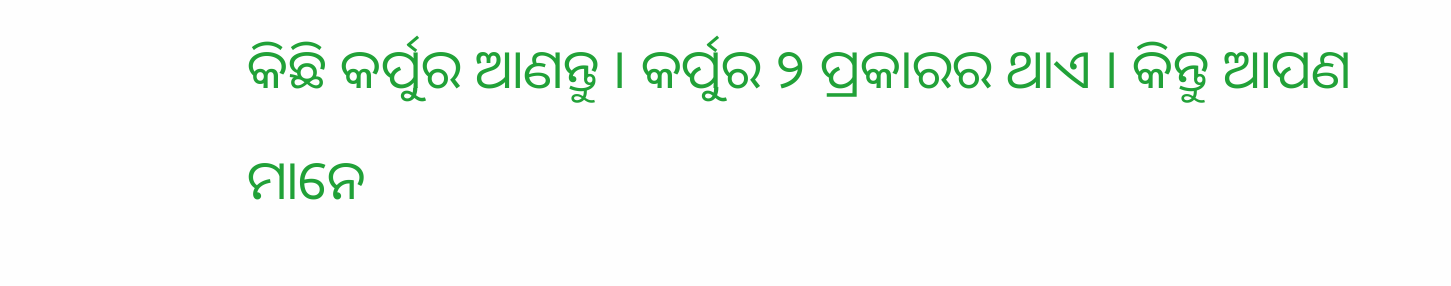କିଛି କର୍ପୁର ଆଣନ୍ତୁ । କର୍ପୁର ୨ ପ୍ରକାରର ଥାଏ । କିନ୍ତୁ ଆପଣ ମାନେ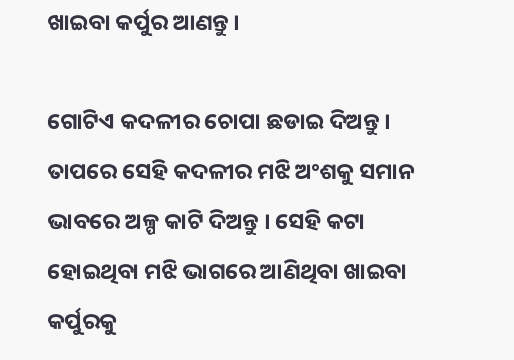ଖାଇବା କର୍ପୁର ଆଣନ୍ତୁ ।

ଗୋଟିଏ କଦଳୀର ଚୋପା ଛଡାଇ ଦିଅନ୍ତୁ । ତାପରେ ସେହି କଦଳୀର ମଝି ଅଂଶକୁ ସମାନ ଭାବରେ ଅଳ୍ପ କାଟି ଦିଅନ୍ତୁ । ସେହି କଟା ହୋଇଥିବା ମଝି ଭାଗରେ ଆଣିଥିବା ଖାଇବା କର୍ପୁରକୁ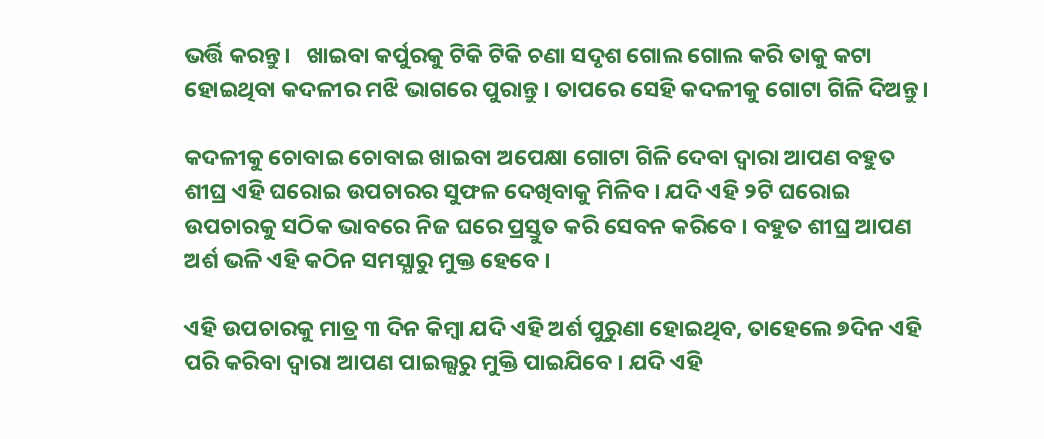ଭର୍ତ୍ତି କରନ୍ତୁ।   ଖାଇବା କର୍ପୁରକୁ ଟିକି ଟିକି ଚଣା ସଦୃଶ ଗୋଲ ଗୋଲ କରି ତାକୁ କଟା ହୋଇଥିବା କଦଳୀର ମଝି ଭାଗରେ ପୁରାନ୍ତୁ । ତାପରେ ସେହି କଦଳୀକୁ ଗୋଟା ଗିଳି ଦିଅନ୍ତୁ।

କଦଳୀକୁ ଚୋବାଇ ଚୋବାଇ ଖାଇବା ଅପେକ୍ଷା ଗୋଟା ଗିଳି ଦେବା ଦ୍ଵାରା ଆପଣ ବହୁତ ଶୀଘ୍ର ଏହି ଘରୋଇ ଉପଚାରର ସୁଫଳ ଦେଖିବାକୁ ମିଳିବ । ଯଦି ଏହି ୨ଟି ଘରୋଇ ଉପଚାରକୁ ସଠିକ ଭାବରେ ନିଜ ଘରେ ପ୍ରସ୍ତୁତ କରି ସେବନ କରିବେ । ବହୁତ ଶୀଘ୍ର ଆପଣ ଅର୍ଶ ଭଳି ଏହି କଠିନ ସମସ୍ଯାରୁ ମୁକ୍ତ ହେବେ ।

ଏହି ଉପଚାରକୁ ମାତ୍ର ୩ ଦିନ କିମ୍ବା ଯଦି ଏହି ଅର୍ଶ ପୁରୁଣା ହୋଇଥିବ, ତାହେଲେ ୭ଦିନ ଏହି ପରି କରିବା ଦ୍ଵାରା ଆପଣ ପାଇଲ୍ସରୁ ମୁକ୍ତି ପାଇଯିବେ । ଯଦି ଏହି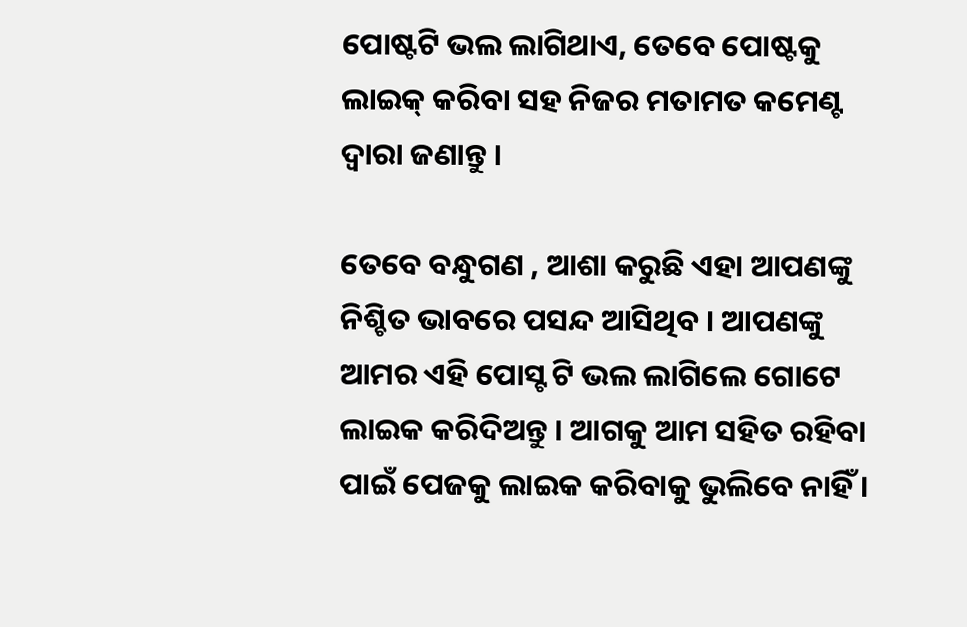ପୋଷ୍ଟଟି ଭଲ ଲାଗିଥାଏ, ତେବେ ପୋଷ୍ଟକୁ ଲାଇକ୍ କରିବା ସହ ନିଜର ମତାମତ କମେଣ୍ଟ ଦ୍ଵାରା ଜଣାନ୍ତୁ ।

ତେବେ ବନ୍ଧୁଗଣ , ଆଶା କରୁଛି ଏହା ଆପଣଙ୍କୁ ନିଶ୍ଚିତ ଭାବରେ ପସନ୍ଦ ଆସିଥିବ । ଆପଣଙ୍କୁ ଆମର ଏହି ପୋସ୍ଟ ଟି ଭଲ ଲାଗିଲେ ଗୋଟେ ଲାଇକ କରିଦିଅନ୍ତୁ । ଆଗକୁ ଆମ ସହିତ ରହିବା ପାଇଁ ପେଜକୁ ଲାଇକ କରିବାକୁ ଭୁଲିବେ ନାହିଁ ।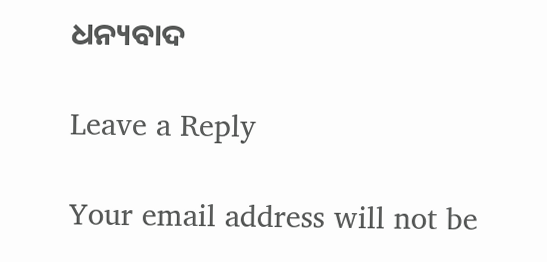ଧନ୍ୟବାଦ

Leave a Reply

Your email address will not be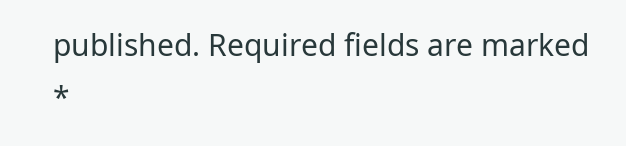published. Required fields are marked *